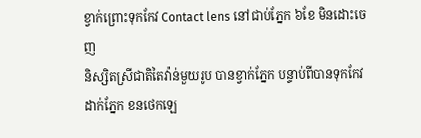ខ្វាក់ព្រោះទុកកែវ Contact lens នៅជាប់ភ្នែក ៦ខែ មិនដោះចេញ
និស្សិតស្រីជាតិតៃវ៉ាន់មួយរូប បានខ្វាក់ភ្នែក បន្ទាប់ពីបានទុកកែវដាក់ភ្នែក ខនថេកឡេ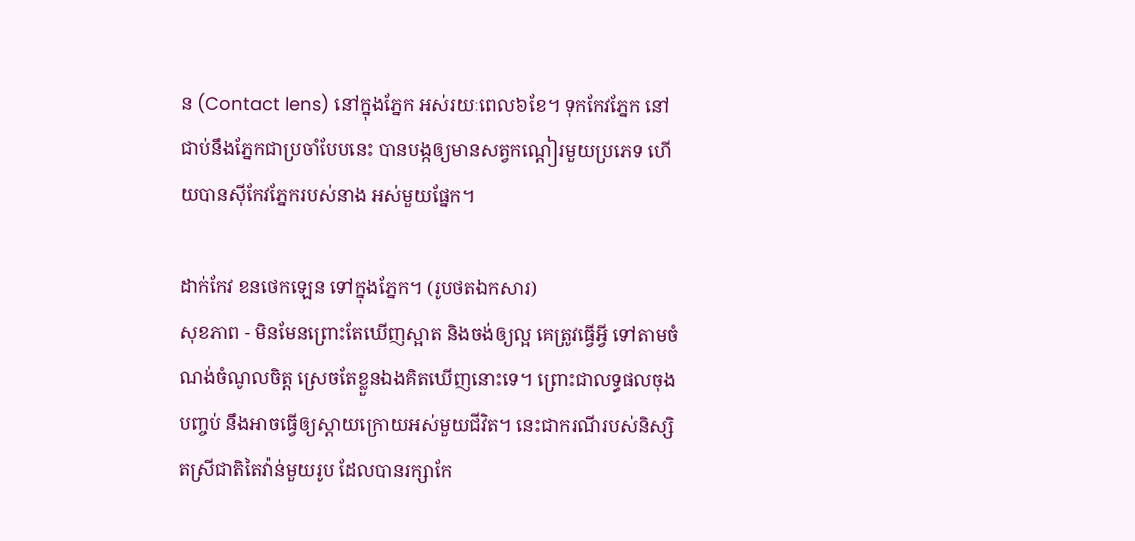ន (Contact lens) នៅក្នុងភ្នែក អស់រយៈពេល៦ខែ។ ទុកកែវភ្នែក នៅជាប់នឹងភ្នែកជាប្រចាំបែបនេះ បានបង្កឲ្យមានសត្វកណ្ដៀរមួយប្រភេទ ហើយបានស៊ីកែវភ្នែករបស់នាង អស់មួយផ្នែក។

ដាក់កែវ ខនថេកឡេន ទៅក្នុងភ្នែក។ (រូបថតឯកសារ)
សុខភាព - មិនមែនព្រោះតែឃើញស្អាត និងចង់ឲ្យល្អ គេត្រូវធ្វើអ្វី ទៅតាមចំណង់ចំណូលចិត្ត ស្រេចតែខ្លួនឯងគិតឃើញនោះទេ។ ព្រោះជាលទ្ធផលចុងបញ្ចប់ នឹងអាចធ្វើឲ្យស្ដាយក្រោយអស់មួយជីវិត។ នេះជាករណីរបស់និស្សិតស្រីជាតិតៃវ៉ាន់មួយរូប ដែលបានរក្សាកែ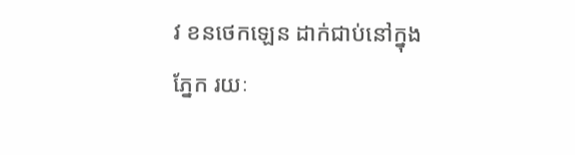វ ខនថេកឡេន ដាក់ជាប់នៅក្នុងភ្នែក រយៈ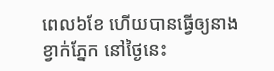ពេល៦ខែ ហើយបានធ្វើឲ្យនាងខ្វាក់ភ្នែក នៅថ្ងៃនេះ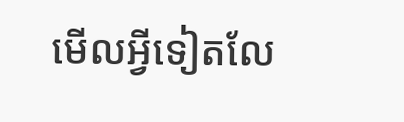មើលអ្វីទៀតលែ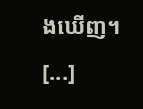ងឃើញ។ [...]